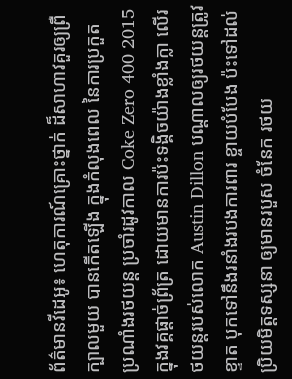ព័ត៌មានវីដេអូ៖ ហេតុការណ៍គ្រោះថ្នាក់ ដ៏សាហាវគួរឲ្យព្រឺក្បាលមួយ បានកើតឡើង ក្នុងកំលុងពេល នៃការប្រកួត ប្រណាំងរថយន្ដ ប្រចាំរដូវកាល Coke Zero 400 2015 ក្នុងវគ្គផ្ដាច់ព្រ័ត្រ ដោយមានការប៉ះទង្គិចយ៉ាងខ្លាំងក្លា លើរថយន្ដរបស់លោក Austin Dillon បណ្ដាលឲ្យរថយន្ដត្រូវខ្ទាត បុកទៅនឹងរនាំងរបងការពារ ខ្ចាយបំបែង ប៉ះទៅដល់ ប្រិយមិត្ដទស្សនា ឲ្យមានរបួស ចំនែក រថយ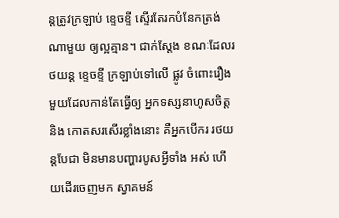ន្ដត្រូវក្រឡាប់ ខ្ទេចខ្ទី ស្ទើរតែរកបំនែកត្រង់ណាមួយ ឲ្យល្អគ្មាន។ ជាក់ស្ដែង ខណៈដែលរថយន្ដ ខ្ទេចខ្ទី ក្រឡាប់ទៅលើ ផ្លូវ ចំពោះរឿងមួយដែលកាន់តែធ្វើឲ្យ អ្នកទស្សនាហូសចិត្ដ និង កោតសរសើរខ្លាំងនោះ គឺអ្នកបើករ រថយន្ដបែជា មិនមានបញ្ហារបូសអ្វីទាំង អស់ ហើយដើរចេញមក ស្វាគមន៍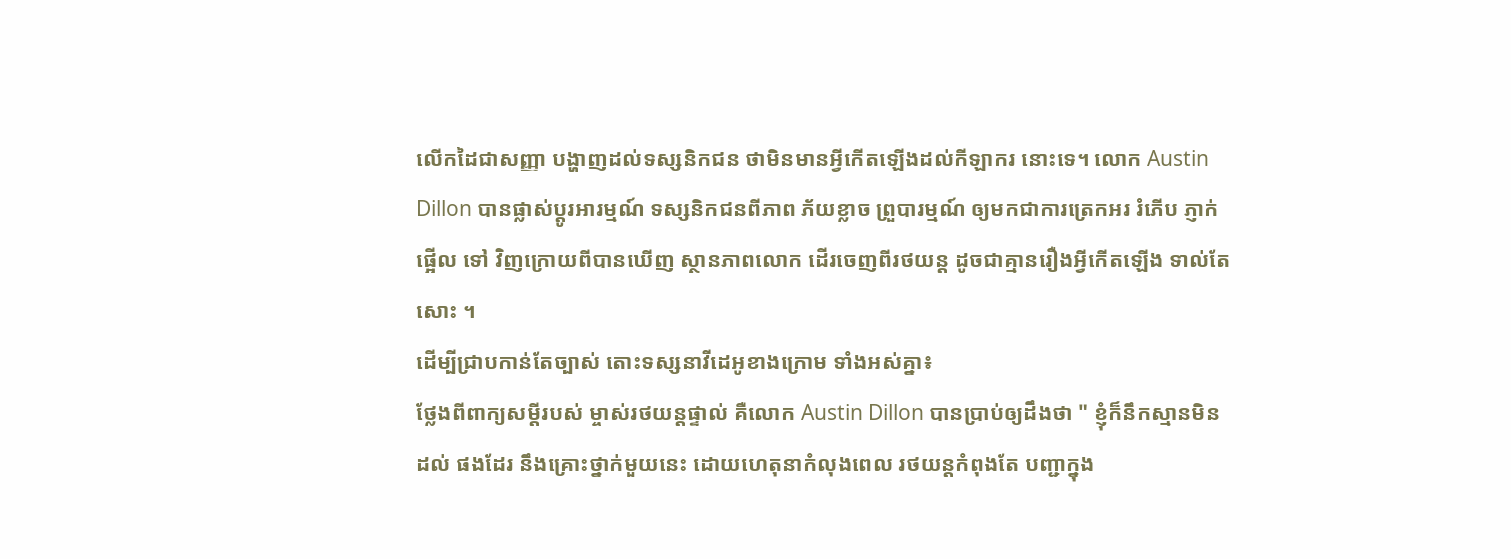លើកដៃជាសញ្ញា បង្ហាញដល់ទស្សនិកជន ថាមិនមានអ្វីកើតឡើងដល់កីឡាករ នោះទេ។ លោក Austin Dillon បានផ្លាស់ប្ដូរអារម្មណ៍ ទស្សនិកជនពីភាព ភ័យខ្លាច ព្រួបារម្មណ៍ ឲ្យមកជាការត្រេកអរ រំភើប ភ្ញាក់ផ្អើល ទៅ វិញក្រោយពីបានឃើញ ស្ថានភាពលោក ដើរចេញពីរថយន្ដ ដូចជាគ្មានរឿងអ្វីកើតឡើង ទាល់តែសោះ ។
ដើម្បីជ្រាបកាន់តែច្បាស់ តោះទស្សនាវីដេអូខាងក្រោម ទាំងអស់គ្នា៖
ថ្លែងពីពាក្យសម្ដីរបស់ ម្ចាស់រថយន្ដផ្ទាល់ គឺលោក Austin Dillon បានប្រាប់ឲ្យដឹងថា " ខ្ញុំក៏នឹកស្មានមិនដល់ ផងដែរ នឹងគ្រោះថ្នាក់មួយនេះ ដោយហេតុនាកំលុងពេល រថយន្ដកំពុងតែ បញ្ជាក្នុង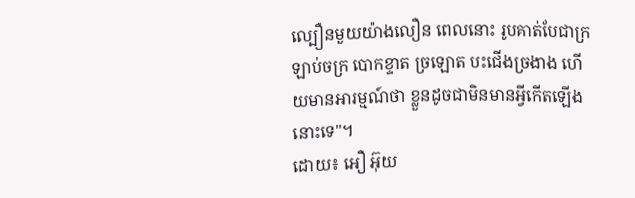ល្បឿនមួយយ៉ាងលឿន ពេលនោះ រូបគាត់បែជាក្រឡាប់ចក្រ បោកខ្ទាត ច្រឡោត បះជើងច្រងាង ហើយមានអារម្មណ៍ថា ខ្លួនដូចជាមិនមានអ្វីកើតឡើងនោះទេ"។
ដោយ៖ អឿ អ៊ុយ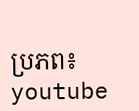ប្រភព៖ youtube